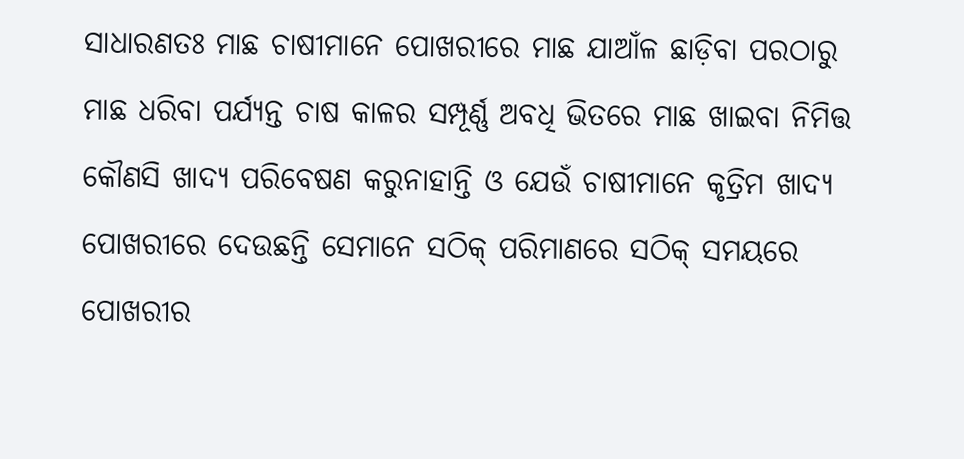ସାଧାରଣତଃ ମାଛ ଚାଷୀମାନେ ପୋଖରୀରେ ମାଛ ଯାଆଁଳ ଛାଡ଼ିବା ପରଠାରୁ ମାଛ ଧରିବା ପର୍ଯ୍ୟନ୍ତ ଚାଷ କାଳର ସମ୍ପୂର୍ଣ୍ଣ ଅବଧି ଭିତରେ ମାଛ ଖାଇବା ନିମିତ୍ତ କୌଣସି ଖାଦ୍ୟ ପରିବେଷଣ କରୁନାହାନ୍ତି ଓ ଯେଉଁ ଚାଷୀମାନେ କୃତ୍ରିମ ଖାଦ୍ୟ ପୋଖରୀରେ ଦେଉଛନ୍ତି ସେମାନେ ସଠିକ୍ ପରିମାଣରେ ସଠିକ୍ ସମୟରେ ପୋଖରୀର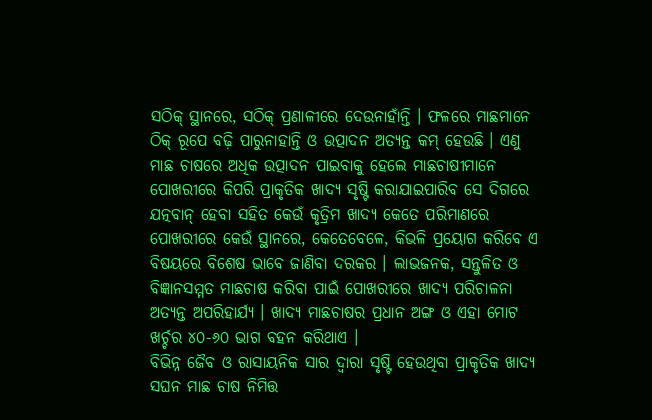ସଠିକ୍ ସ୍ଥାନରେ, ସଠିକ୍ ପ୍ରଣାଳୀରେ ଦେଉନାହାଁନ୍ତି । ଫଳରେ ମାଛମାନେ ଠିକ୍ ରୂପେ ବଢ଼ି ପାରୁନାହାନ୍ତି ଓ ଉତ୍ପାଦନ ଅତ୍ୟନ୍ତ କମ୍ ହେଉଛି । ଏଣୁ ମାଛ ଚାଷରେ ଅଧିକ ଉତ୍ପାଦନ ପାଇବାକୁ ହେଲେ ମାଛଚାଷୀମାନେ ପୋଖରୀରେ କିପରି ପ୍ରାକୃତିକ ଖାଦ୍ୟ ସୃଷ୍ଟି କରାଯାଇପାରିବ ସେ ଦିଗରେ ଯତ୍ନବାନ୍ ହେବା ସହିତ କେଉଁ କୃତ୍ରିମ ଖାଦ୍ୟ କେତେ ପରିମାଣରେ ପୋଖରୀରେ କେଉଁ ସ୍ଥାନରେ, କେତେବେଳେ, କିଭଳି ପ୍ରୟୋଗ କରିବେ ଏ ବିଷୟରେ ବିଶେଷ ଭାବେ ଜାଣିବା ଦରକର । ଲାଭଜନକ, ସନ୍ତୁଳିତ ଓ ବିଜ୍ଞାନସମ୍ମତ ମାଛଚାଷ କରିବା ପାଇଁ ପୋଖରୀରେ ଖାଦ୍ୟ ପରିଚାଳନା ଅତ୍ୟନ୍ତ ଅପରିହାର୍ଯ୍ୟ । ଖାଦ୍ୟ ମାଛଚାଷର ପ୍ରଧାନ ଅଙ୍ଗ ଓ ଏହା ମୋଟ ଖର୍ଚ୍ଚର ୪୦-୬୦ ଭାଗ ବହନ କରିଥାଏ ।
ବିଭିନ୍ନ ଜୈବ ଓ ରାସାୟନିକ ସାର ଦ୍ୱାରା ସୃଷ୍ଟି ହେଉଥିବା ପ୍ରାକୃତିକ ଖାଦ୍ୟ ସଘନ ମାଛ ଚାଷ ନିମିତ୍ତ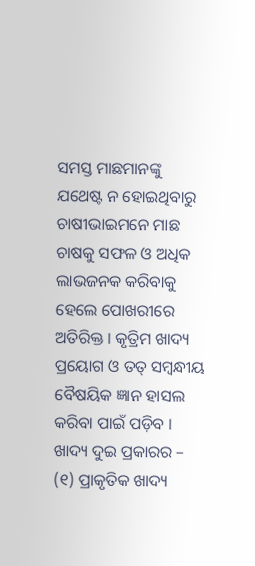ସମସ୍ତ ମାଛମାନଙ୍କୁ ଯଥେଷ୍ଟ ନ ହୋଇଥିବାରୁ ଚାଷୀଭାଇମନେ ମାଛ ଚାଷକୁ ସଫଳ ଓ ଅଧିକ ଲାଭଜନକ କରିବାକୁ ହେଲେ ପୋଖରୀରେ ଅତିରିକ୍ତ । କୃତ୍ରିମ ଖାଦ୍ୟ ପ୍ରୟୋଗ ଓ ତତ୍ ସମ୍ବନ୍ଧୀୟ ବୈଷୟିକ ଜ୍ଞାନ ହାସଲ କରିବା ପାଇଁ ପଡ଼ିବ ।
ଖାଦ୍ୟ ଦୁଇ ପ୍ରକାରର – (୧) ପ୍ରାକୃତିକ ଖାଦ୍ୟ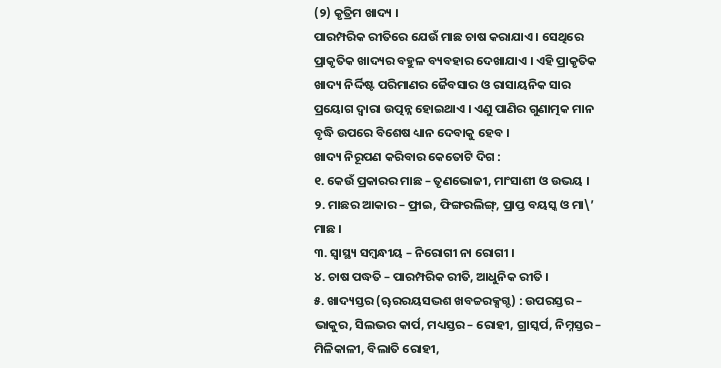(୨) କୃତ୍ରିମ ଖାଦ୍ୟ ।
ପାରମ୍ପରିକ ରୀତିରେ ଯେଉଁ ମାଛ ଚାଷ କରାଯାଏ । ସେଥିରେ ପ୍ରାକୃତିକ ଖାଦ୍ୟର ବହୁଳ ବ୍ୟବହାର ଦେଖାଯାଏ । ଏହି ପ୍ରାକୃତିକ ଖାଦ୍ୟ ନିର୍ଦ୍ଦିଷ୍ଟ ପରିମାଣର ଜୈବସାର ଓ ରାସାୟନିକ ସାର ପ୍ରୟୋଗ ଦ୍ୱାରା ଉତ୍ପନ୍ନ ହୋଇଥାଏ । ଏଣୁ ପାଣିର ଗୁଣାତ୍ମକ ମାନ ବୃଦ୍ଧି ଉପରେ ବିଶେଷ ଧ୍ୟାନ ଦେବାକୁ ହେବ ।
ଖାଦ୍ୟ ନିରୂପଣ କରିବାର କେତୋଟି ଦିଗ :
୧. କେଉଁ ପ୍ରକାରର ମାଛ – ତୃଣଭୋଜୀ, ମାଂସାଶୀ ଓ ଉଭୟ ।
୨. ମାଛର ଆକାର – ଫ୍ରାଇ, ଫିଙ୍ଗରଲିଙ୍ଗ୍, ପ୍ରାପ୍ତ ବୟସ୍କ ଓ ମା\’ ମାଛ ।
୩. ସ୍ୱାସ୍ଥ୍ୟ ସମ୍ବନ୍ଧୀୟ – ନିରୋଗୀ ନା ରୋଗୀ ।
୪. ଚାଷ ପଦ୍ଧତି – ପାରମ୍ପରିକ ରୀତି, ଆଧୁନିକ ରୀତି ।
୫. ଖାଦ୍ୟସ୍ତର (ୠରରୟସଦ୍ଭଶ ଖବଚ୍ଚରକ୍ସଗ୍ଦ) : ଉପରସ୍ତର – ଭାକୁର, ସିଲଭର କାର୍ପ, ମଧ୍ୟସ୍ତର – ରୋହୀ, ଗ୍ରାସ୍କର୍ପ, ନିମ୍ନସ୍ତର – ମିଳିକାଳୀ, ବିଲାତି ରୋହୀ,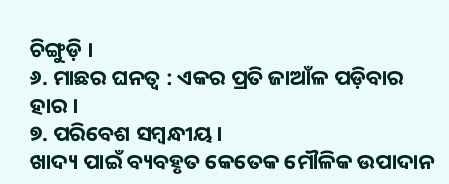ଚିଙ୍ଗୁଡ଼ି ।
୬. ମାଛର ଘନତ୍ୱ : ଏକର ପ୍ରତି ଜାଆଁଳ ପଡ଼ିବାର ହାର ।
୭. ପରିବେଶ ସମ୍ବନ୍ଧୀୟ ।
ଖାଦ୍ୟ ପାଇଁ ବ୍ୟବହୃତ କେତେକ ମୌଳିକ ଉପାଦାନ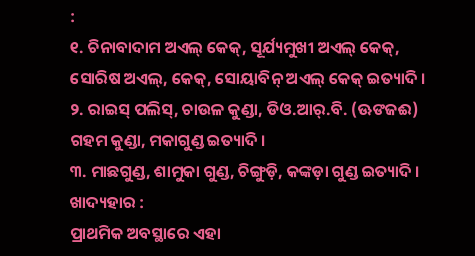:
୧. ଚିନାବାଦାମ ଅଏଲ୍ କେକ୍, ସୂର୍ଯ୍ୟମୁଖୀ ଅଏଲ୍ କେକ୍, ସୋରିଷ ଅଏଲ୍, କେକ୍, ସୋୟାବିନ୍ ଅଏଲ୍ କେକ୍ ଇତ୍ୟାଦି ।
୨. ରାଇସ୍ ପଲିସ୍, ଚାଉଳ କୁଣ୍ଡା, ଡିଓ.ଆର୍.ବି. (ଊଙଜଈ) ଗହମ କୁଣ୍ଡା, ମକାଗୁଣ୍ଡ ଇତ୍ୟାଦି ।
୩. ମାଛଗୁଣ୍ଡ, ଶାମୁକା ଗୁଣ୍ଡ, ଚିଙ୍ଗୁଡ଼ି, କଙ୍କଡ଼ା ଗୁଣ୍ଡ ଇତ୍ୟାଦି ।
ଖାଦ୍ୟହାର :
ପ୍ରାଥମିକ ଅବସ୍ଥାରେ ଏହା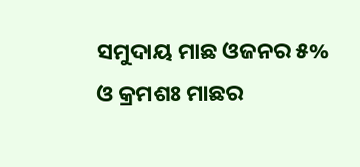ସମୁଦାୟ ମାଛ ଓଜନର ୫% ଓ କ୍ରମଶଃ ମାଛର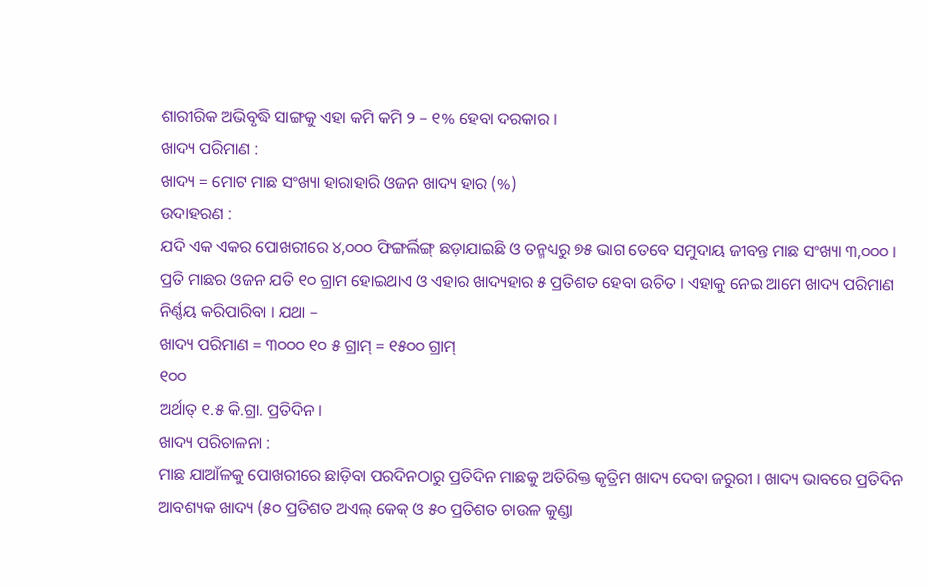ଶାରୀରିକ ଅଭିବୃଦ୍ଧି ସାଙ୍ଗକୁ ଏହା କମି କମି ୨ – ୧% ହେବା ଦରକାର ।
ଖାଦ୍ୟ ପରିମାଣ :
ଖାଦ୍ୟ = ମୋଟ ମାଛ ସଂଖ୍ୟା ହାରାହାରି ଓଜନ ଖାଦ୍ୟ ହାର (%)
ଉଦାହରଣ :
ଯଦି ଏକ ଏକର ପୋଖରୀରେ ୪,୦୦୦ ଫିଙ୍ଗର୍ଲିଙ୍ଗ୍ ଛଡ଼ାଯାଇଛି ଓ ତନ୍ମଧ୍ୟରୁ ୭୫ ଭାଗ ତେବେ ସମୁଦାୟ ଜୀବନ୍ତ ମାଛ ସଂଖ୍ୟା ୩,୦୦୦ । ପ୍ରତି ମାଛର ଓଜନ ଯତି ୧୦ ଗ୍ରାମ ହୋଇଥାଏ ଓ ଏହାର ଖାଦ୍ୟହାର ୫ ପ୍ରତିଶତ ହେବା ଉଚିତ । ଏହାକୁ ନେଇ ଆମେ ଖାଦ୍ୟ ପରିମାଣ ନିର୍ଣ୍ଣୟ କରିପାରିବା । ଯଥା –
ଖାଦ୍ୟ ପରିମାଣ = ୩୦୦୦ ୧୦ ୫ ଗ୍ରାମ୍ = ୧୫୦୦ ଗ୍ରାମ୍
୧୦୦
ଅର୍ଥାତ୍ ୧.୫ କି.ଗ୍ରା. ପ୍ରତିଦିନ ।
ଖାଦ୍ୟ ପରିଚାଳନା :
ମାଛ ଯାଆଁଳକୁ ପୋଖରୀରେ ଛାଡ଼ିବା ପରଦିନଠାରୁ ପ୍ରତିଦିନ ମାଛକୁ ଅତିରିକ୍ତ କୃତ୍ରିମ ଖାଦ୍ୟ ଦେବା ଜରୁରୀ । ଖାଦ୍ୟ ଭାବରେ ପ୍ରତିଦିନ ଆବଶ୍ୟକ ଖାଦ୍ୟ (୫୦ ପ୍ରତିଶତ ଅଏଲ୍ କେକ୍ ଓ ୫୦ ପ୍ରତିଶତ ଚାଉଳ କୁଣ୍ଡା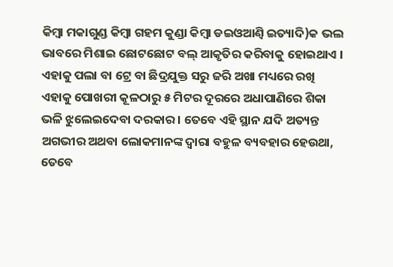କିମ୍ବା ମକାଗୁଣ୍ଡ କିମ୍ବା ଗହମ କୁଣ୍ଡା କିମ୍ବା ଡଇଓଆଣ୍ବି ଇତ୍ୟାଦି)କ ଭଲ ଭାବରେ ମିଶାଇ ଛୋଟଛୋଟ ବଲ୍ ଆକୃତିର କରିବାକୁ ହୋଇଥାଏ । ଏହାକୁ ପଲା ବା ଟ୍ରେ ବା ଛିଦ୍ରଯୁକ୍ତ ସରୁ ଜରି ଅଖା ମଧ୍ୟରେ ରଖି ଏହାକୁ ପୋଖରୀ କୂଳଠାରୁ ୫ ମିଟର ଦୂରରେ ଅଧାପାଣିରେ ଶିକା ଭଳି ଝୁଲେଇଦେବା ଦରକାର । ତେବେ ଏହି ସ୍ଥାନ ଯଦି ଅତ୍ୟନ୍ତ ଅଗଭୀର ଅଥବା ଲୋକମାନଙ୍କ ଦ୍ୱାରା ବହୁଳ ବ୍ୟବହାର ହେଉଥା, ତେବେ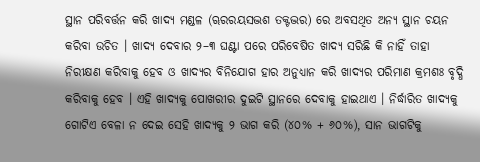ସ୍ଥାନ ପରିବର୍ତ୍ତନ କରି ଖାଦ୍ୟ ମଣ୍ଡଳ (ୠରରୟସଦ୍ଭଶ ତକ୍ଟଦ୍ଭର) ରେ ଅବସଥିତ ଅନ୍ୟ ସ୍ଥାନ ଚୟନ କରିବା ଉଚିତ । ଖାଦ୍ୟ ଦେବାର ୨–୩ ଘଣ୍ଟା ପରେ ପରିବେଷିତ ଖାଦ୍ୟ ସରିଛି କି ନାହିଁ ତାହା ନିରୀକ୍ଷଣ କରିବାକୁ ହେବ ଓ ଖାଦ୍ୟର ବିନିଯୋଗ ହାର ଅନୁଧ୍ୟାନ କରି ଖାଦ୍ୟର ପରିମାଣ କ୍ରମଶଃ ବୃଦ୍ଧି କରିବାକୁ ହେବ । ଏହି ଖାଦ୍ୟକୁ ପୋଖରୀର ଦୁଇଟି ସ୍ଥାନରେ ଦେବାକୁ ହାଇଥାଏ । ନିର୍ଦ୍ଧାରିତ ଖାଦ୍ୟକୁ ଗୋଟିଏ ବେଳା ନ ଦେଇ ସେହି ଖାଦ୍ୟକୁ ୨ ଭାଗ କରି (୪୦% + ୬୦%), ସାନ ଭାଗଟିକୁ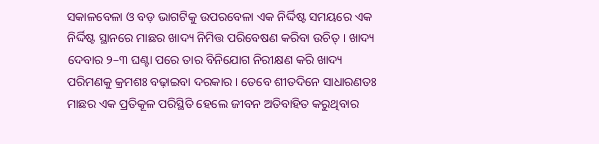ସକାଳବେଳା ଓ ବଡ଼ ଭାଗଟିକୁ ଉପରବେଳା ଏକ ନିର୍ଦ୍ଦିଷ୍ଟ ସମୟରେ ଏକ ନିର୍ଦ୍ଦିଷ୍ଟ ସ୍ଥାନରେ ମାଛର ଖାଦ୍ୟ ନିମିତ୍ତ ପରିବେଷଣ କରିବା ଉଚିତ୍ । ଖାଦ୍ୟ ଦେବାର ୨–୩ ଘଣ୍ଟା ପରେ ତାର ବିନିଯୋଗ ନିରୀକ୍ଷଣ କରି ଖାଦ୍ୟ ପରିମଣକୁ କ୍ରମଶଃ ବଢ଼ାଇବା ଦରକାର । ତେବେ ଶୀତଦିନେ ସାଧାରଣତଃ ମାଛର ଏକ ପ୍ରତିକୂଳ ପରିସ୍ଥିତି ହେଲେ ଜୀବନ ଅତିବାହିତ କରୁଥିବାର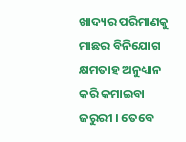ଖାଦ୍ୟର ପରିମାଣକୁ ମାଛର ବିନିଯୋଗ କ୍ଷମତାହ ଅନୁଧ୍ୟାନ କରି କମାଇବା ଜରୁରୀ । ତେବେ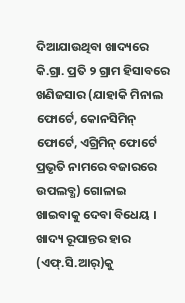ଦିଆଯାଉଥିବା ଖାଦ୍ୟରେ କି.ଗ୍ରା. ପ୍ରତି ୨ ଗ୍ରାମ ହିସାବରେ ଖଣିଜସାର (ଯାହାକି ମିନାଲ ଫୋର୍ଟେ, କୋନସିମିନ୍ ଫୋର୍ଟେ, ଏଗ୍ରିମିନ୍ ଫୋର୍ଟେ ପ୍ରଭୃତି ନାମରେ ବଜାରରେ ଉପଲବ୍ଧ) ଗୋଳାଇ ଖାଇବାକୁ ଦେବା ବିଧେୟ । ଖାଦ୍ୟ ରୂପାନ୍ତର ହାର (ଏଫ୍.ସି.ଆର୍)କୁ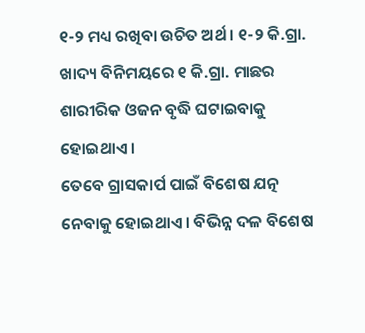୧-୨ ମଧ୍ୟ ରଖିବା ଉଚିତ ଅର୍ଥ । ୧-୨ କି.ଗ୍ରା. ଖାଦ୍ୟ ବିନିମୟରେ ୧ କି.ଗ୍ରା. ମାଛର ଶାରୀରିକ ଓଜନ ବୃଦ୍ଧି ଘଟାଇବାକୁ ହୋଇଥାଏ ।
ତେବେ ଗ୍ରାସକାର୍ପ ପାଇଁ ବିଶେଷ ଯତ୍ନ ନେବାକୁ ହୋଇଥାଏ । ବିଭିନ୍ନ ଦଳ ବିଶେଷ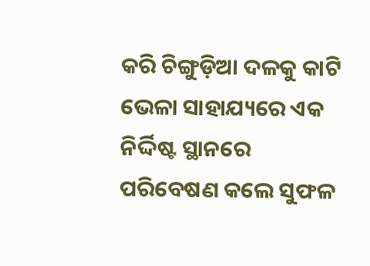କରି ଚିଙ୍ଗୁଡ଼ିଆ ଦଳକୁ କାଟି ଭେଳା ସାହାଯ୍ୟରେ ଏକ ନିର୍ଦ୍ଦିଷ୍ଟ ସ୍ଥାନରେ ପରିବେଷଣ କଲେ ସୁଫଳ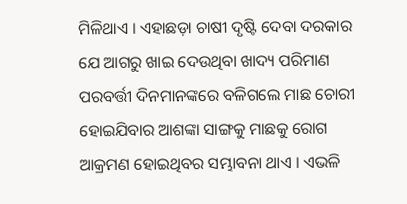ମିଳିଥାଏ । ଏହାଛଡ଼ା ଚାଷୀ ଦୃଷ୍ଟି ଦେବା ଦରକାର ଯେ ଆଗରୁ ଖାଇ ଦେଉଥିବା ଖାଦ୍ୟ ପରିମାଣ ପରବର୍ତ୍ତୀ ଦିନମାନଙ୍କରେ ବଳିଗଲେ ମାଛ ଚୋରୀ ହୋଇଯିବାର ଆଶଙ୍କା ସାଙ୍ଗକୁ ମାଛକୁ ରୋଗ ଆକ୍ରମଣ ହୋଇଥିବର ସମ୍ଭାବନା ଥାଏ । ଏଭଳି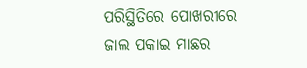ପରିସ୍ଥିତିରେ ପୋଖରୀରେ ଜାଲ ପକାଇ ମାଛର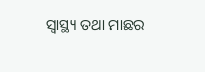ସ୍ୱାସ୍ଥ୍ୟ ତଥା ମାଛର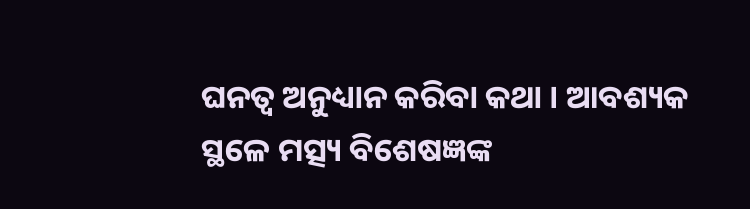ଘନତ୍ୱ ଅନୁଧ୍ୟାନ କରିବା କଥା । ଆବଶ୍ୟକ ସ୍ଥଳେ ମତ୍ସ୍ୟ ବିଶେଷଜ୍ଞଙ୍କ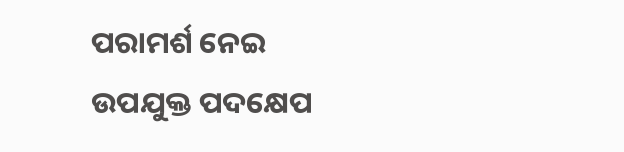ପରାମର୍ଶ ନେଇ ଉପଯୁକ୍ତ ପଦକ୍ଷେପ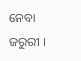ନେବା ଜରୁରୀ ।